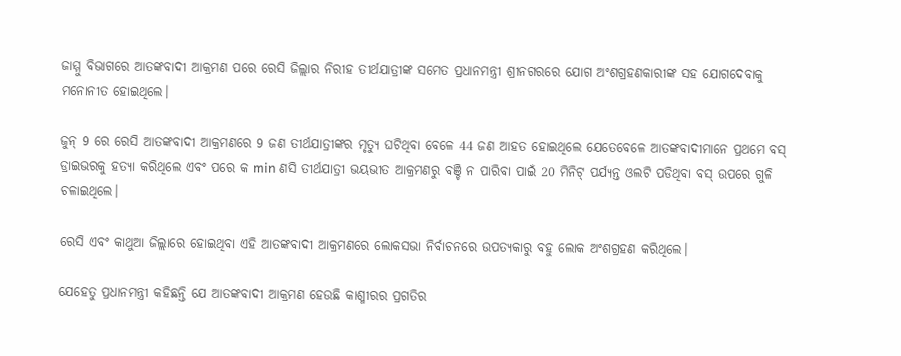ଜାମ୍ମୁ ବିଭାଗରେ ଆତଙ୍କବାଦୀ ଆକ୍ରମଣ ପରେ ରେସି ଜିଲ୍ଲାର ନିରୀହ ତୀର୍ଥଯାତ୍ରୀଙ୍କ ସମେତ ପ୍ରଧାନମନ୍ତ୍ରୀ ଶ୍ରୀନଗରରେ ଯୋଗ ଅଂଶଗ୍ରହଣକାରୀଙ୍କ ସହ ଯୋଗଦେବାକୁ ମନୋନୀତ ହୋଇଥିଲେ।

ଜୁନ୍ 9 ରେ ରେସି ଆତଙ୍କବାଦୀ ଆକ୍ରମଣରେ 9 ଜଣ ତୀର୍ଥଯାତ୍ରୀଙ୍କର ମୃତ୍ୟୁ ଘଟିଥିବା ବେଳେ 44 ଜଣ ଆହତ ହୋଇଥିଲେ ଯେତେବେଳେ ଆତଙ୍କବାଦୀମାନେ ପ୍ରଥମେ ବସ୍ ଡ୍ରାଇଭରକୁ ହତ୍ୟା କରିଥିଲେ ଏବଂ ପରେ କ min ଣସି ତୀର୍ଥଯାତ୍ରୀ ଭୟଭୀତ ଆକ୍ରମଣରୁ ବଞ୍ଚି ନ ପାରିବା ପାଇଁ 20 ମିନିଟ୍ ପର୍ଯ୍ୟନ୍ତ ଓଲଟି ପଡିଥିବା ବସ୍ ଉପରେ ଗୁଳି ଚଳାଇଥିଲେ।

ରେସି ଏବଂ କାଥୁଆ ଜିଲ୍ଲାରେ ହୋଇଥିବା ଏହି ଆତଙ୍କବାଦୀ ଆକ୍ରମଣରେ ଲୋକସଭା ନିର୍ବାଚନରେ ଉପତ୍ୟକାରୁ ବହୁ ଲୋକ ଅଂଶଗ୍ରହଣ କରିଥିଲେ।

ଯେହେତୁ ପ୍ରଧାନମନ୍ତ୍ରୀ କହିଛନ୍ତି ଯେ ଆତଙ୍କବାଦୀ ଆକ୍ରମଣ ହେଉଛି କାଶ୍ମୀରର ପ୍ରଗତିର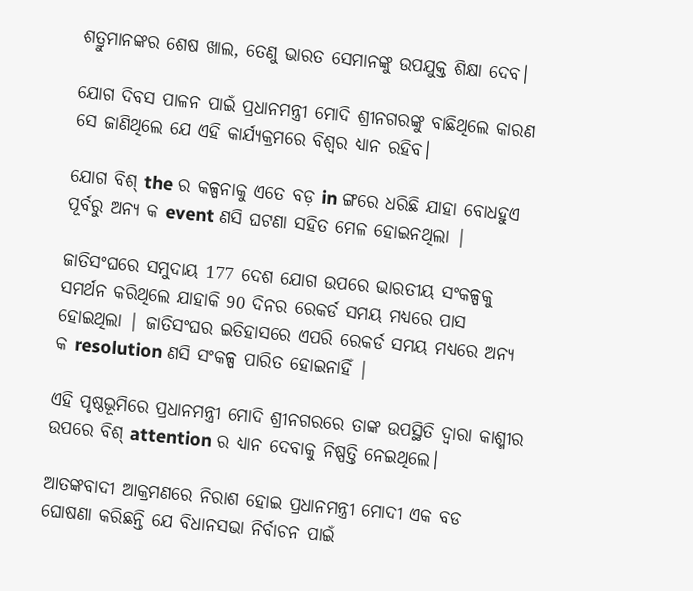ଶତ୍ରୁମାନଙ୍କର ଶେଷ ଖାଲ, ତେଣୁ ଭାରତ ସେମାନଙ୍କୁ ଉପଯୁକ୍ତ ଶିକ୍ଷା ଦେବ।

ଯୋଗ ଦିବସ ପାଳନ ପାଇଁ ପ୍ରଧାନମନ୍ତ୍ରୀ ମୋଦି ଶ୍ରୀନଗରଙ୍କୁ ବାଛିଥିଲେ କାରଣ ସେ ଜାଣିଥିଲେ ଯେ ଏହି କାର୍ଯ୍ୟକ୍ରମରେ ବିଶ୍ୱର ଧ୍ୟାନ ରହିବ।

ଯୋଗ ବିଶ୍ the ର କଳ୍ପନାକୁ ଏତେ ବଡ଼ in ଙ୍ଗରେ ଧରିଛି ଯାହା ବୋଧହୁଏ ପୂର୍ବରୁ ଅନ୍ୟ କ event ଣସି ଘଟଣା ସହିତ ମେଳ ହୋଇନଥିଲା |

ଜାତିସଂଘରେ ସମୁଦାୟ 177 ଦେଶ ଯୋଗ ଉପରେ ଭାରତୀୟ ସଂକଳ୍ପକୁ ସମର୍ଥନ କରିଥିଲେ ଯାହାକି 90 ଦିନର ରେକର୍ଡ ସମୟ ମଧ୍ୟରେ ପାସ ହୋଇଥିଲା | ଜାତିସଂଘର ଇତିହାସରେ ଏପରି ରେକର୍ଡ ସମୟ ମଧ୍ୟରେ ଅନ୍ୟ କ resolution ଣସି ସଂକଳ୍ପ ପାରିତ ହୋଇନାହିଁ |

ଏହି ପୃଷ୍ଠଭୂମିରେ ପ୍ରଧାନମନ୍ତ୍ରୀ ମୋଦି ଶ୍ରୀନଗରରେ ତାଙ୍କ ଉପସ୍ଥିତି ଦ୍ୱାରା କାଶ୍ମୀର ଉପରେ ବିଶ୍ attention ର ଧ୍ୟାନ ଦେବାକୁ ନିଷ୍ପତ୍ତି ନେଇଥିଲେ।

ଆତଙ୍କବାଦୀ ଆକ୍ରମଣରେ ନିରାଶ ହୋଇ ପ୍ରଧାନମନ୍ତ୍ରୀ ମୋଦୀ ଏକ ବଡ ଘୋଷଣା କରିଛନ୍ତି ଯେ ବିଧାନସଭା ନିର୍ବାଚନ ପାଇଁ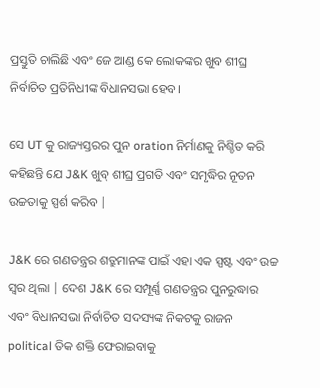ପ୍ରସ୍ତୁତି ଚାଲିଛି ଏବଂ ଜେ ଆଣ୍ଡ କେ ଲୋକଙ୍କର ଖୁବ ଶୀଘ୍ର ନିର୍ବାଚିତ ପ୍ରତିନିଧୀଙ୍କ ବିଧାନସଭା ହେବ।

ସେ UT କୁ ରାଜ୍ୟସ୍ତରର ପୁନ oration ନିର୍ମାଣକୁ ନିଶ୍ଚିତ କରି କହିଛନ୍ତି ଯେ J&K ଖୁବ୍ ଶୀଘ୍ର ପ୍ରଗତି ଏବଂ ସମୃଦ୍ଧିର ନୂତନ ଉଚ୍ଚତାକୁ ସ୍ପର୍ଶ କରିବ |

J&K ରେ ଗଣତନ୍ତ୍ରର ଶତ୍ରୁମାନଙ୍କ ପାଇଁ ଏହା ଏକ ସ୍ପଷ୍ଟ ଏବଂ ଉଚ୍ଚ ସ୍ୱର ଥିଲା | ଦେଶ J&K ରେ ସମ୍ପୂର୍ଣ୍ଣ ଗଣତନ୍ତ୍ରର ପୁନରୁଦ୍ଧାର ଏବଂ ବିଧାନସଭା ନିର୍ବାଚିତ ସଦସ୍ୟଙ୍କ ନିକଟକୁ ରାଜନ political ତିକ ଶକ୍ତି ଫେରାଇବାକୁ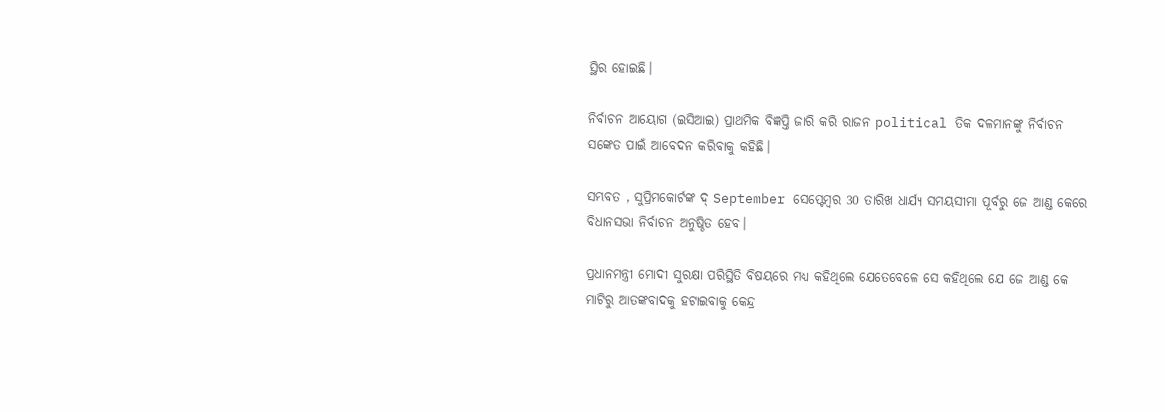ସ୍ଥିର ହୋଇଛି।

ନିର୍ବାଚନ ଆୟୋଗ (ଇସିଆଇ) ପ୍ରାଥମିକ ବିଜ୍ଞପ୍ତି ଜାରି କରି ରାଜନ political ତିକ ଦଳମାନଙ୍କୁ ନିର୍ବାଚନ ସଙ୍କେତ ପାଇଁ ଆବେଦନ କରିବାକୁ କହିଛି।

ସମ୍ଭବତ , ସୁପ୍ରିମକୋର୍ଟଙ୍କ ଦ୍ September ସେପ୍ଟେମ୍ବର 30 ତାରିଖ ଧାର୍ଯ୍ୟ ସମୟସୀମା ପୂର୍ବରୁ ଜେ ଆଣ୍ଡ କେରେ ବିଧାନସଭା ନିର୍ବାଚନ ଅନୁଷ୍ଠିତ ହେବ।

ପ୍ରଧାନମନ୍ତ୍ରୀ ମୋଦୀ ସୁରକ୍ଷା ପରିସ୍ଥିତି ବିଷୟରେ ମଧ୍ୟ କହିଥିଲେ ଯେତେବେଳେ ସେ କହିଥିଲେ ଯେ ଜେ ଆଣ୍ଡ କେ ମାଟିରୁ ଆତଙ୍କବାଦକୁ ହଟାଇବାକୁ କେନ୍ଦ୍ର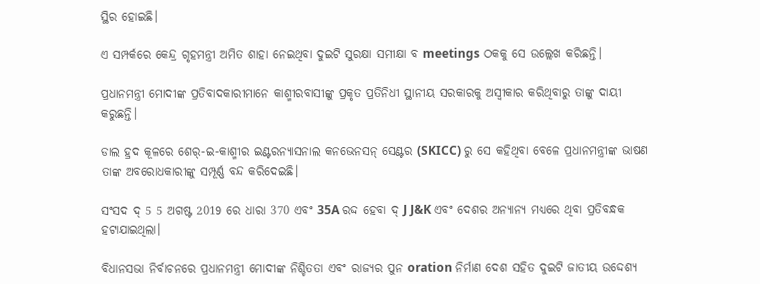ସ୍ଥିର ହୋଇଛି।

ଏ ସମ୍ପର୍କରେ କେନ୍ଦ୍ର ଗୃହମନ୍ତ୍ରୀ ଅମିତ ଶାହା ନେଇଥିବା ଦୁଇଟି ସୁରକ୍ଷା ସମୀକ୍ଷା ବ meetings ଠକକୁ ସେ ଉଲ୍ଲେଖ କରିଛନ୍ତି।

ପ୍ରଧାନମନ୍ତ୍ରୀ ମୋଦୀଙ୍କ ପ୍ରତିବାଦକାରୀମାନେ କାଶ୍ମୀରବାସୀଙ୍କୁ ପ୍ରକୃତ ପ୍ରତିନିଧୀ ସ୍ଥାନୀୟ ସରକାରକୁ ଅସ୍ୱୀକାର କରିଥିବାରୁ ତାଙ୍କୁ ଦାୟୀ କରୁଛନ୍ତି।

ଡାଲ ହ୍ରଦ କୂଳରେ ଶେର୍-ଇ-କାଶ୍ମୀର ଇଣ୍ଟରନ୍ୟାସନାଲ କନଭେନସନ୍ ସେଣ୍ଟର (SKICC) ରୁ ସେ କହିଥିବା ବେଳେ ପ୍ରଧାନମନ୍ତ୍ରୀଙ୍କ ଭାଷଣ ତାଙ୍କ ଅବରୋଧକାରୀଙ୍କୁ ସମ୍ପୂର୍ଣ୍ଣ ବନ୍ଦ କରିଦେଇଛି।

ସଂସଦ ଦ୍ 5 5 ଅଗଷ୍ଟ 2019 ରେ ଧାରା 370 ଏବଂ 35A ରଦ୍ଦ ହେବା ଦ୍ J J&K ଏବଂ ଦେଶର ଅନ୍ୟାନ୍ୟ ମଧ୍ୟରେ ଥିବା ପ୍ରତିବନ୍ଧକ ହଟାଯାଇଥିଲା।

ବିଧାନସଭା ନିର୍ବାଚନରେ ପ୍ରଧାନମନ୍ତ୍ରୀ ମୋଦୀଙ୍କ ନିଶ୍ଚିତତା ଏବଂ ରାଜ୍ୟର ପୁନ oration ନିର୍ମାଣ ଦେଶ ସହିତ ଦୁଇଟି ଜାତୀୟ ଉଦ୍ଦେଶ୍ୟ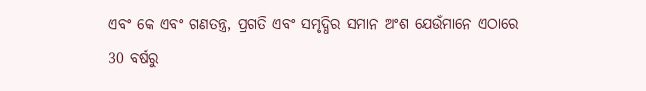ଏବଂ କେ ଏବଂ ଗଣତନ୍ତ୍ର, ପ୍ରଗତି ଏବଂ ସମୃଦ୍ଧିର ସମାନ ଅଂଶ ଯେଉଁମାନେ ଏଠାରେ 30 ବର୍ଷରୁ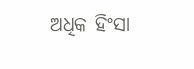ଅଧିକ ହିଂସା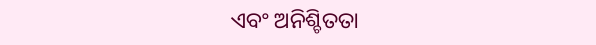ଏବଂ ଅନିଶ୍ଚିତତା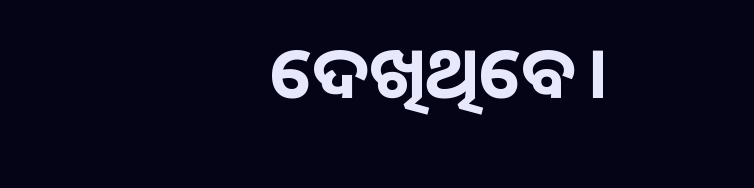ଦେଖିଥିବେ।